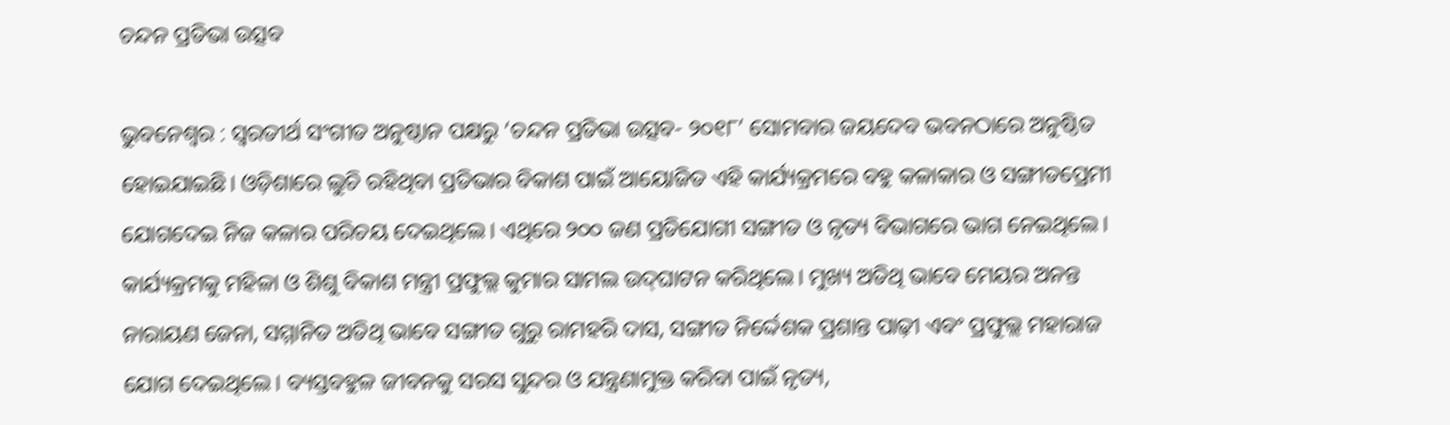ଚନ୍ଦନ ପ୍ରତିଭା ଉତ୍ସବ

ଭୁବନେଶ୍ୱର : ସ୍ୱରତୀର୍ଥ ସଂଗୀତ ଅନୁଷ୍ଠାନ ପକ୍ଷରୁ ‘ଚନ୍ଦନ ପ୍ରତିଭା ଉତ୍ସବ- ୨୦୧୮’ ସୋମବାର ଜୟଦେବ ଭବନଠାରେ ଅନୁଷ୍ଠିତ ହୋଇଯାଇଛି। ଓଡ଼ିଶାରେ ଲୁଚି ରହିଥିବା ପ୍ରତିଭାର ବିକାଶ ପାଇଁ ଆୟୋଜିତ ଏହି କାର୍ଯ୍ୟକ୍ରମରେ ବହୁ କଳାକାର ଓ ସଙ୍ଗୀତପ୍ରେମୀ ଯୋଗଦେଇ ନିଜ କଳାର ପରିଚୟ ଦେଇଥିଲେ। ଏଥିରେ ୨୦୦ ଜଣ ପ୍ରତିଯୋଗୀ ସଙ୍ଗୀତ ଓ ନୃତ୍ୟ ବିଭାଗରେ ଭାଗ ନେଇଥିଲେ। କାର୍ଯ୍ୟକ୍ରମକୁ ମହିଳା ଓ ଶିଶୁ ବିକାଶ ମନ୍ତ୍ରୀ ପ୍ରଫୁଲ୍ଲ କୁମାର ସାମଲ ଉଦ୍‌ଘାଟନ କରିଥିଲେ। ମୁଖ୍ୟ ଅତିଥି ଭାବେ ମେୟର ଅନନ୍ତ ନାରାୟଣ ଜେନା, ସମ୍ମାନିତ ଅତିଥି ଭାବେ ସଙ୍ଗୀତ ଗୁରୁ ରାମହରି ଦାସ, ସଙ୍ଗୀତ ନିର୍ଦ୍ଦେଶକ ପ୍ରଶାନ୍ତ ପାଢ଼ୀ ଏବଂ ପ୍ରଫୁଲ୍ଲ ମହାରାଜ ଯୋଗ ଦେଇଥିଲେ। ବ୍ୟସ୍ତବହୁଳ ଜୀବନକୁ ସରସ ସୁନ୍ଦର ଓ ଯନ୍ତ୍ରଣାମୁକ୍ତ କରିବା ପାଇଁ ନୃତ୍ୟ,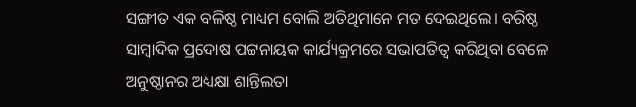ସଙ୍ଗୀତ ଏକ ବଳିଷ୍ଠ ମାଧ୍ୟମ ବୋଲି ଅତିଥିମାନେ ମତ ଦେଇଥିଲେ। ବରିଷ୍ଠ ସାମ୍ବାଦିକ ପ୍ରଦୋଷ ପଟ୍ଟନାୟକ କାର୍ଯ୍ୟକ୍ରମରେ ସଭାପତିତ୍ୱ କରିଥିବା ବେଳେ ଅନୁଷ୍ଠାନର ଅଧ୍ୟକ୍ଷା ଶାନ୍ତିଲତା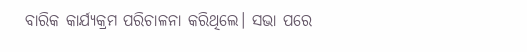ବାରିକ କାର୍ଯ୍ୟକ୍ରମ ପରିଚାଳନା କରିଥିଲେ। ସଭା ପରେ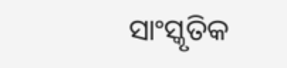ସାଂସ୍କୃତିକ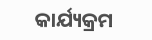କାର୍ଯ୍ୟକ୍ରମ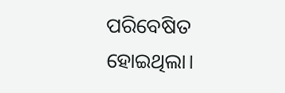ପରିବେଷିତ ହୋଇଥିଲା।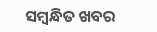ସମ୍ବନ୍ଧିତ ଖବର